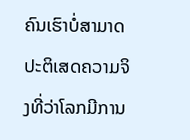ຄົນເຮົາບໍ່ສາມາດປະຕິເສດຄວາມຈິງທີ່ວ່າໂລກມີການ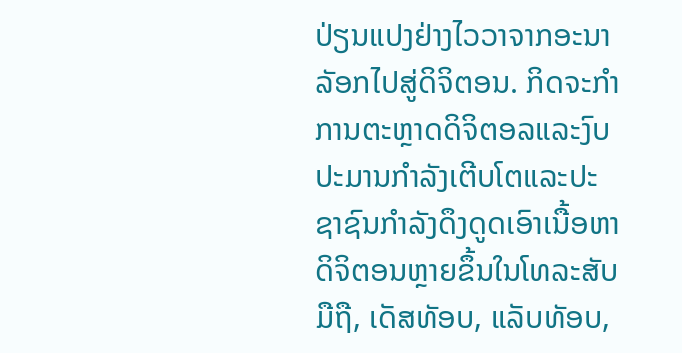ປ່ຽນແປງຢ່າງໄວວາຈາກອະນາລັອກໄປສູ່ດິຈິຕອນ. ກິດຈະກໍາການຕະຫຼາດດິຈິຕອລແລະງົບປະມານກໍາລັງເຕີບໂຕແລະປະຊາຊົນກໍາລັງດຶງດູດເອົາເນື້ອຫາດິຈິຕອນຫຼາຍຂຶ້ນໃນໂທລະສັບມືຖື, ເດັສທັອບ, ແລັບທັອບ,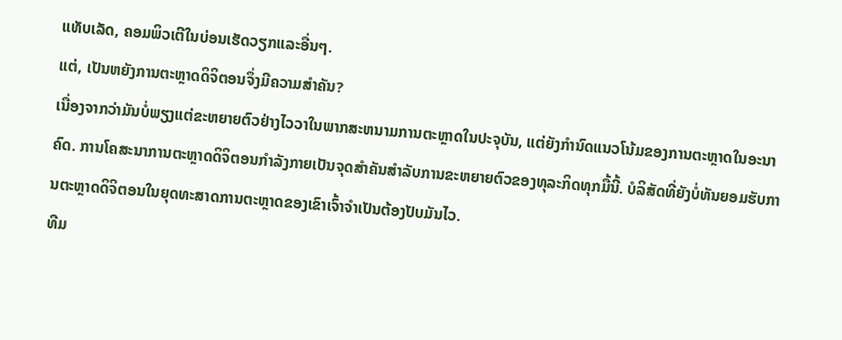ແທັບເລັດ, ຄອມພິວເຕີໃນບ່ອນເຮັດວຽກແລະອື່ນໆ.
ແຕ່, ເປັນຫຍັງການຕະຫຼາດດິຈິຕອນຈຶ່ງມີຄວາມສໍາຄັນ?
ເນື່ອງຈາກວ່າມັນບໍ່ພຽງແຕ່ຂະຫຍາຍຕົວຢ່າງໄວວາໃນພາກສະຫນາມການຕະຫຼາດໃນປະຈຸບັນ, ແຕ່ຍັງກໍານົດແນວໂນ້ມຂອງການຕະຫຼາດໃນອະນາຄົດ. ການໂຄສະນາການຕະຫຼາດດິຈິຕອນກໍາລັງກາຍເປັນຈຸດສໍາຄັນສໍາລັບການຂະຫຍາຍຕົວຂອງທຸລະກິດທຸກມື້ນີ້. ບໍລິສັດທີ່ຍັງບໍ່ທັນຍອມຮັບການຕະຫຼາດດິຈິຕອນໃນຍຸດທະສາດການຕະຫຼາດຂອງເຂົາເຈົ້າຈໍາເປັນຕ້ອງປັບມັນໄວ.
ທີມ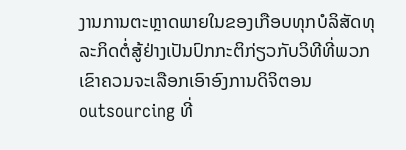ງານການຕະຫຼາດພາຍໃນຂອງເກືອບທຸກບໍລິສັດທຸລະກິດຕໍ່ສູ້ຢ່າງເປັນປົກກະຕິກ່ຽວກັບວິທີທີ່ພວກເຂົາຄວນຈະເລືອກເອົາອົງການດິຈິຕອນ outsourcing ທີ່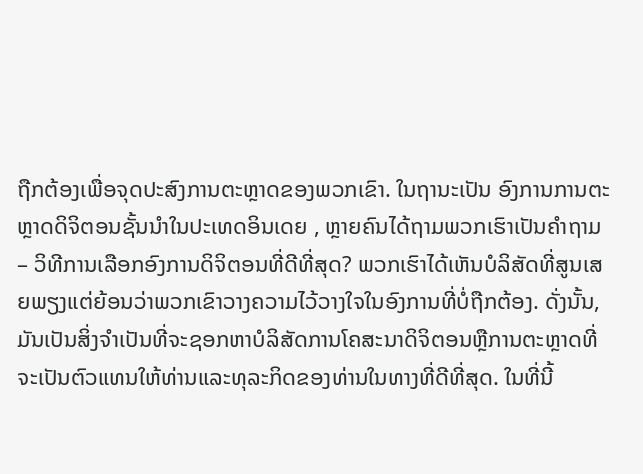ຖືກຕ້ອງເພື່ອຈຸດປະສົງການຕະຫຼາດຂອງພວກເຂົາ. ໃນຖານະເປັນ ອົງການການຕະຫຼາດດິຈິຕອນຊັ້ນນໍາໃນປະເທດອິນເດຍ , ຫຼາຍຄົນໄດ້ຖາມພວກເຮົາເປັນຄໍາຖາມ – ວິທີການເລືອກອົງການດິຈິຕອນທີ່ດີທີ່ສຸດ? ພວກເຮົາໄດ້ເຫັນບໍລິສັດທີ່ສູນເສຍພຽງແຕ່ຍ້ອນວ່າພວກເຂົາວາງຄວາມໄວ້ວາງໃຈໃນອົງການທີ່ບໍ່ຖືກຕ້ອງ. ດັ່ງນັ້ນ, ມັນເປັນສິ່ງຈໍາເປັນທີ່ຈະຊອກຫາບໍລິສັດການໂຄສະນາດິຈິຕອນຫຼືການຕະຫຼາດທີ່ຈະເປັນຕົວແທນໃຫ້ທ່ານແລະທຸລະກິດຂອງທ່ານໃນທາງທີ່ດີທີ່ສຸດ. ໃນທີ່ນີ້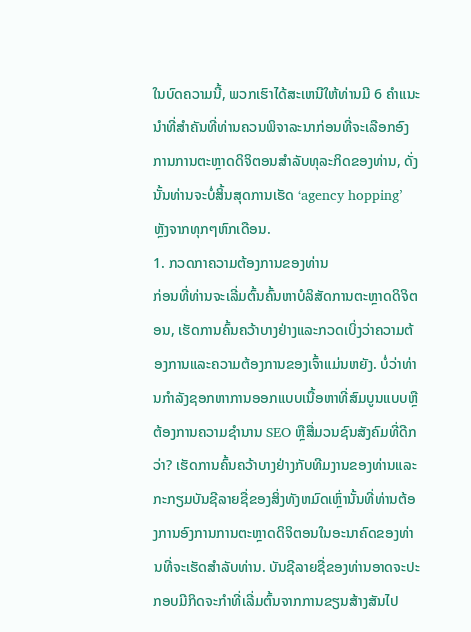ໃນບົດຄວາມນີ້, ພວກເຮົາໄດ້ສະເຫນີໃຫ້ທ່ານມີ 6 ຄໍາແນະນໍາທີ່ສໍາຄັນທີ່ທ່ານຄວນພິຈາລະນາກ່ອນທີ່ຈະເລືອກອົງການການຕະຫຼາດດິຈິຕອນສໍາລັບທຸລະກິດຂອງທ່ານ, ດັ່ງນັ້ນທ່ານຈະບໍ່ສິ້ນສຸດການເຮັດ ‘agency hopping’ ຫຼັງຈາກທຸກໆຫົກເດືອນ.
1. ກວດກາຄວາມຕ້ອງການຂອງທ່ານ
ກ່ອນທີ່ທ່ານຈະເລີ່ມຕົ້ນຄົ້ນຫາບໍລິສັດການຕະຫຼາດດິຈິຕອນ, ເຮັດການຄົ້ນຄວ້າບາງຢ່າງແລະກວດເບິ່ງວ່າຄວາມຕ້ອງການແລະຄວາມຕ້ອງການຂອງເຈົ້າແມ່ນຫຍັງ. ບໍ່ວ່າທ່ານກໍາລັງຊອກຫາການອອກແບບເນື້ອຫາທີ່ສົມບູນແບບຫຼືຕ້ອງການຄວາມຊໍານານ SEO ຫຼືສື່ມວນຊົນສັງຄົມທີ່ດີກວ່າ? ເຮັດການຄົ້ນຄວ້າບາງຢ່າງກັບທີມງານຂອງທ່ານແລະກະກຽມບັນຊີລາຍຊື່ຂອງສິ່ງທັງຫມົດເຫຼົ່ານັ້ນທີ່ທ່ານຕ້ອງການອົງການການຕະຫຼາດດິຈິຕອນໃນອະນາຄົດຂອງທ່ານທີ່ຈະເຮັດສໍາລັບທ່ານ. ບັນຊີລາຍຊື່ຂອງທ່ານອາດຈະປະກອບມີກິດຈະກໍາທີ່ເລີ່ມຕົ້ນຈາກການຂຽນສ້າງສັນໄປ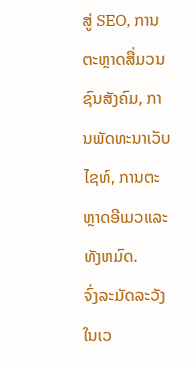ສູ່ SEO, ການຕະຫຼາດສື່ມວນຊົນສັງຄົມ, ການພັດທະນາເວັບໄຊທ໌, ການຕະຫຼາດອີເມວແລະທັງຫມົດ.
ຈົ່ງລະມັດລະວັງໃນເວ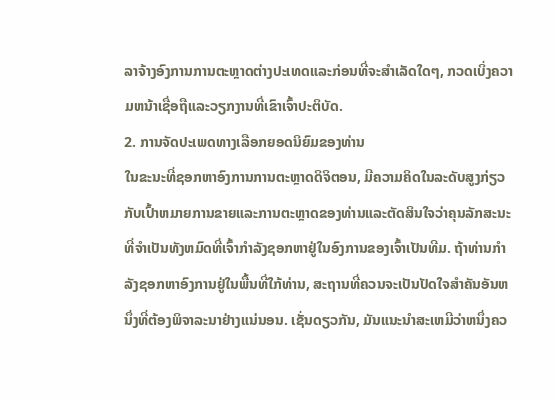ລາຈ້າງອົງການການຕະຫຼາດຕ່າງປະເທດແລະກ່ອນທີ່ຈະສໍາເລັດໃດໆ, ກວດເບິ່ງຄວາມຫນ້າເຊື່ອຖືແລະວຽກງານທີ່ເຂົາເຈົ້າປະຕິບັດ.
2. ການຈັດປະເພດທາງເລືອກຍອດນິຍົມຂອງທ່ານ
ໃນຂະນະທີ່ຊອກຫາອົງການການຕະຫຼາດດິຈິຕອນ, ມີຄວາມຄິດໃນລະດັບສູງກ່ຽວກັບເປົ້າຫມາຍການຂາຍແລະການຕະຫຼາດຂອງທ່ານແລະຕັດສິນໃຈວ່າຄຸນລັກສະນະທີ່ຈໍາເປັນທັງຫມົດທີ່ເຈົ້າກໍາລັງຊອກຫາຢູ່ໃນອົງການຂອງເຈົ້າເປັນທີມ. ຖ້າທ່ານກໍາລັງຊອກຫາອົງການຢູ່ໃນພື້ນທີ່ໃກ້ທ່ານ, ສະຖານທີ່ຄວນຈະເປັນປັດໃຈສໍາຄັນອັນຫນຶ່ງທີ່ຕ້ອງພິຈາລະນາຢ່າງແນ່ນອນ. ເຊັ່ນດຽວກັນ, ມັນແນະນໍາສະເຫມີວ່າຫນຶ່ງຄວ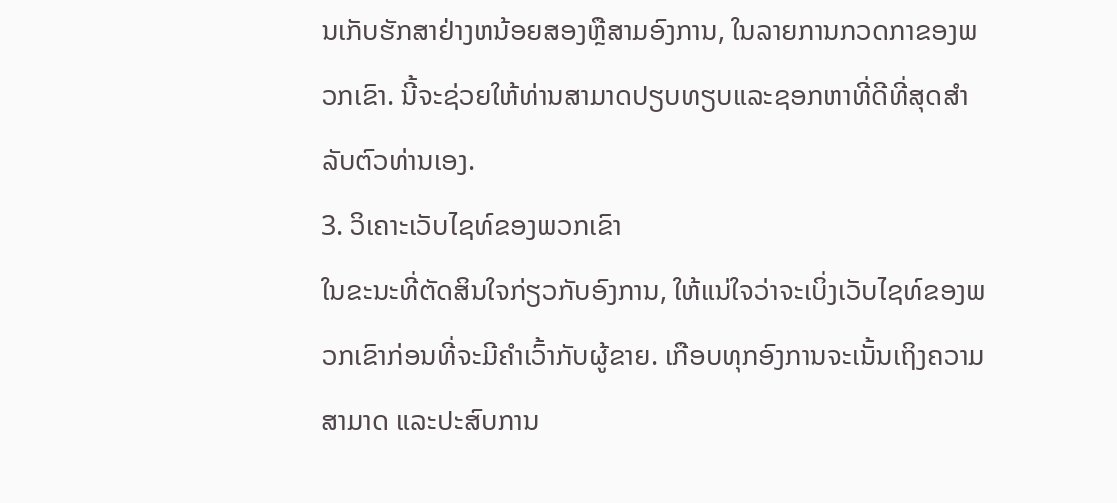ນເກັບຮັກສາຢ່າງຫນ້ອຍສອງຫຼືສາມອົງການ, ໃນລາຍການກວດກາຂອງພວກເຂົາ. ນີ້ຈະຊ່ວຍໃຫ້ທ່ານສາມາດປຽບທຽບແລະຊອກຫາທີ່ດີທີ່ສຸດສໍາລັບຕົວທ່ານເອງ.
3. ວິເຄາະເວັບໄຊທ໌ຂອງພວກເຂົາ
ໃນຂະນະທີ່ຕັດສິນໃຈກ່ຽວກັບອົງການ, ໃຫ້ແນ່ໃຈວ່າຈະເບິ່ງເວັບໄຊທ໌ຂອງພວກເຂົາກ່ອນທີ່ຈະມີຄໍາເວົ້າກັບຜູ້ຂາຍ. ເກືອບທຸກອົງການຈະເນັ້ນເຖິງຄວາມສາມາດ ແລະປະສົບການ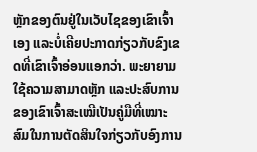ຫຼັກຂອງຕົນຢູ່ໃນເວັບໄຊຂອງເຂົາເຈົ້າເອງ ແລະບໍ່ເຄີຍປະກາດກ່ຽວກັບຂົງເຂດທີ່ເຂົາເຈົ້າອ່ອນແອກວ່າ. ພະຍາຍາມໃຊ້ຄວາມສາມາດຫຼັກ ແລະປະສົບການຂອງເຂົາເຈົ້າສະເໝີເປັນຄູ່ມືທີ່ເໝາະສົມໃນການຕັດສິນໃຈກ່ຽວກັບອົງການ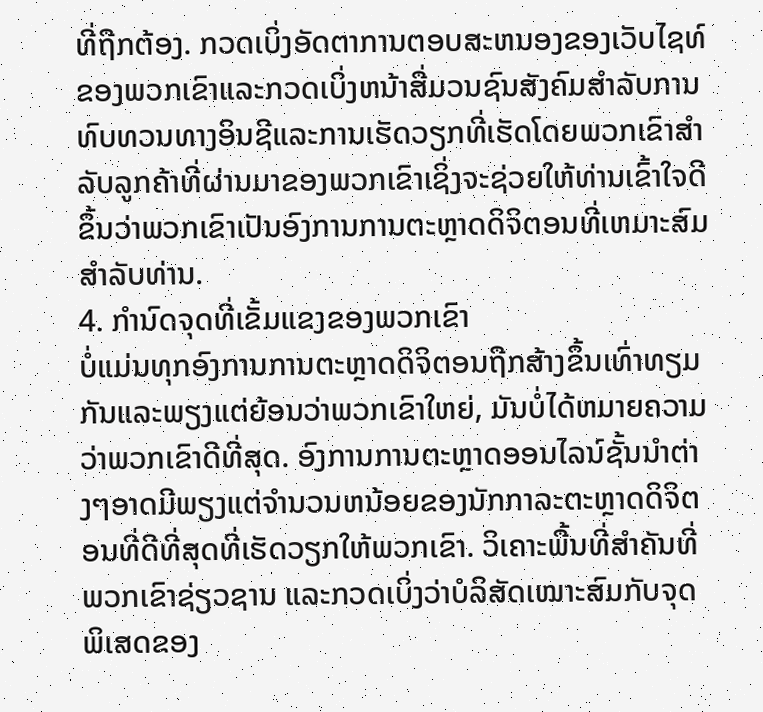ທີ່ຖືກຕ້ອງ. ກວດເບິ່ງອັດຕາການຕອບສະຫນອງຂອງເວັບໄຊທ໌ຂອງພວກເຂົາແລະກວດເບິ່ງຫນ້າສື່ມວນຊົນສັງຄົມສໍາລັບການທົບທວນທາງອິນຊີແລະການເຮັດວຽກທີ່ເຮັດໂດຍພວກເຂົາສໍາລັບລູກຄ້າທີ່ຜ່ານມາຂອງພວກເຂົາເຊິ່ງຈະຊ່ວຍໃຫ້ທ່ານເຂົ້າໃຈດີຂຶ້ນວ່າພວກເຂົາເປັນອົງການການຕະຫຼາດດິຈິຕອນທີ່ເຫມາະສົມສໍາລັບທ່ານ.
4. ກໍານົດຈຸດທີ່ເຂັ້ມແຂງຂອງພວກເຂົາ
ບໍ່ແມ່ນທຸກອົງການການຕະຫຼາດດິຈິຕອນຖືກສ້າງຂຶ້ນເທົ່າທຽມກັນແລະພຽງແຕ່ຍ້ອນວ່າພວກເຂົາໃຫຍ່, ມັນບໍ່ໄດ້ຫມາຍຄວາມວ່າພວກເຂົາດີທີ່ສຸດ. ອົງການການຕະຫຼາດອອນໄລນ໌ຊັ້ນນໍາຕ່າງໆອາດມີພຽງແຕ່ຈໍານວນຫນ້ອຍຂອງນັກກາລະຕະຫຼາດດິຈິຕອນທີ່ດີທີ່ສຸດທີ່ເຮັດວຽກໃຫ້ພວກເຂົາ. ວິເຄາະພື້ນທີ່ສຳຄັນທີ່ພວກເຂົາຊ່ຽວຊານ ແລະກວດເບິ່ງວ່າບໍລິສັດເໝາະສົມກັບຈຸດພິເສດຂອງ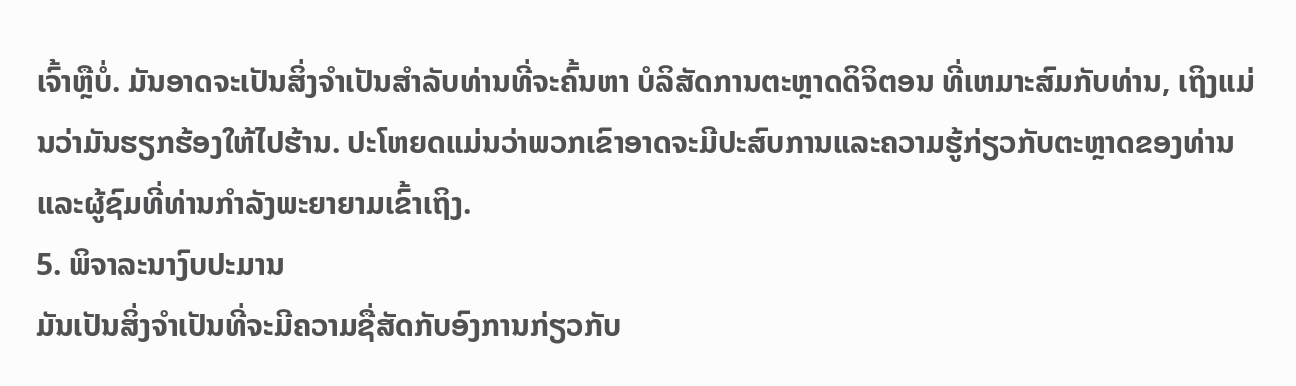ເຈົ້າຫຼືບໍ່. ມັນອາດຈະເປັນສິ່ງຈໍາເປັນສໍາລັບທ່ານທີ່ຈະຄົ້ນຫາ ບໍລິສັດການຕະຫຼາດດິຈິຕອນ ທີ່ເຫມາະສົມກັບທ່ານ, ເຖິງແມ່ນວ່າມັນຮຽກຮ້ອງໃຫ້ໄປຮ້ານ. ປະໂຫຍດແມ່ນວ່າພວກເຂົາອາດຈະມີປະສົບການແລະຄວາມຮູ້ກ່ຽວກັບຕະຫຼາດຂອງທ່ານແລະຜູ້ຊົມທີ່ທ່ານກໍາລັງພະຍາຍາມເຂົ້າເຖິງ.
5. ພິຈາລະນາງົບປະມານ
ມັນເປັນສິ່ງຈໍາເປັນທີ່ຈະມີຄວາມຊື່ສັດກັບອົງການກ່ຽວກັບ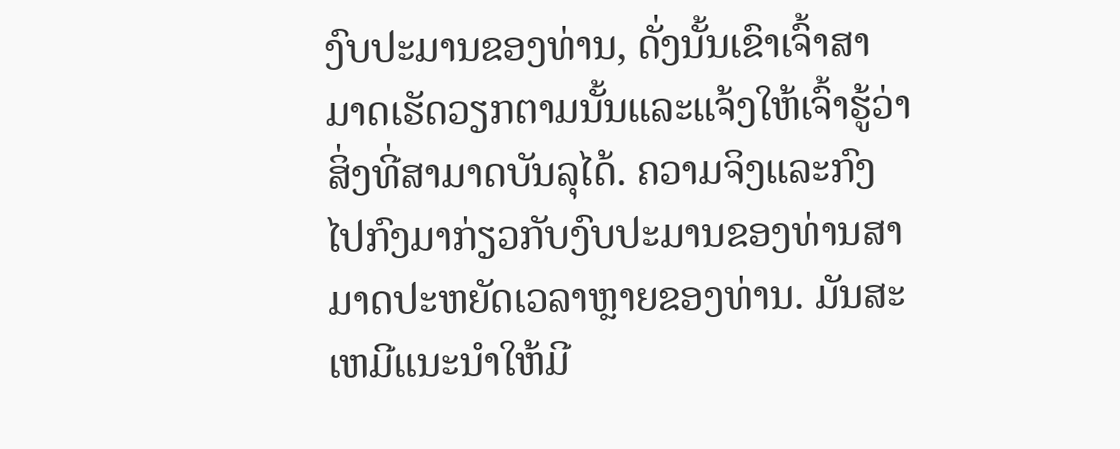ງົບປະມານຂອງທ່ານ, ດັ່ງນັ້ນເຂົາເຈົ້າສາມາດເຮັດວຽກຕາມນັ້ນແລະແຈ້ງໃຫ້ເຈົ້າຮູ້ວ່າສິ່ງທີ່ສາມາດບັນລຸໄດ້. ຄວາມຈິງແລະກົງໄປກົງມາກ່ຽວກັບງົບປະມານຂອງທ່ານສາມາດປະຫຍັດເວລາຫຼາຍຂອງທ່ານ. ມັນສະເຫມີແນະນໍາໃຫ້ມີ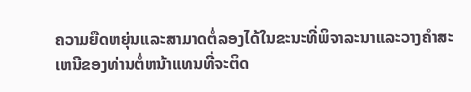ຄວາມຍືດຫຍຸ່ນແລະສາມາດຕໍ່ລອງໄດ້ໃນຂະນະທີ່ພິຈາລະນາແລະວາງຄໍາສະເຫນີຂອງທ່ານຕໍ່ຫນ້າແທນທີ່ຈະຕິດ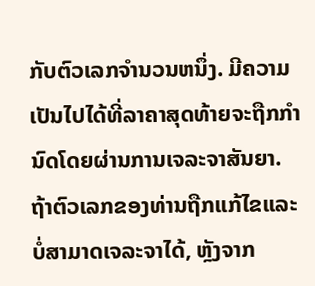ກັບຕົວເລກຈໍານວນຫນຶ່ງ. ມີຄວາມເປັນໄປໄດ້ທີ່ລາຄາສຸດທ້າຍຈະຖືກກໍານົດໂດຍຜ່ານການເຈລະຈາສັນຍາ. ຖ້າຕົວເລກຂອງທ່ານຖືກແກ້ໄຂແລະບໍ່ສາມາດເຈລະຈາໄດ້, ຫຼັງຈາກ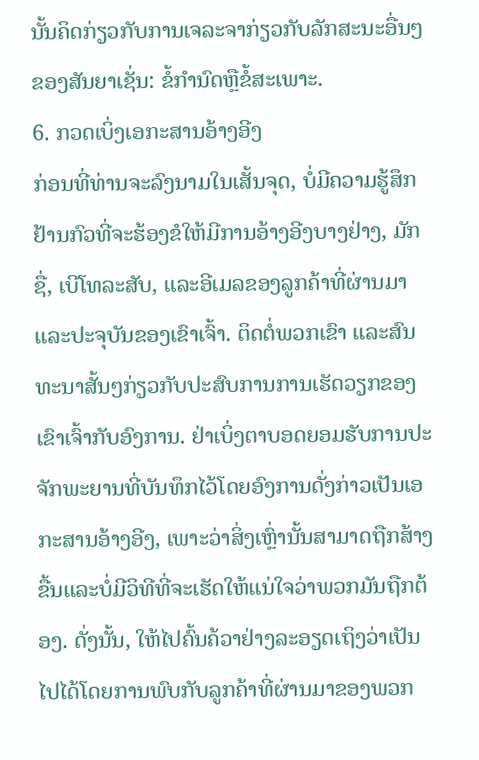ນັ້ນຄິດກ່ຽວກັບການເຈລະຈາກ່ຽວກັບລັກສະນະອື່ນໆຂອງສັນຍາເຊັ່ນ: ຂໍ້ກໍານົດຫຼືຂໍ້ສະເພາະ.
6. ກວດເບິ່ງເອກະສານອ້າງອີງ
ກ່ອນທີ່ທ່ານຈະລົງນາມໃນເສັ້ນຈຸດ, ບໍ່ມີຄວາມຮູ້ສຶກຢ້ານກົວທີ່ຈະຮ້ອງຂໍໃຫ້ມີການອ້າງອີງບາງຢ່າງ, ມັກຊື່, ເບີໂທລະສັບ, ແລະອີເມລຂອງລູກຄ້າທີ່ຜ່ານມາແລະປະຈຸບັນຂອງເຂົາເຈົ້າ. ຕິດຕໍ່ພວກເຂົາ ແລະສົນທະນາສັ້ນໆກ່ຽວກັບປະສົບການການເຮັດວຽກຂອງເຂົາເຈົ້າກັບອົງການ. ຢ່າເບິ່ງຕາບອດຍອມຮັບການປະຈັກພະຍານທີ່ບັນທຶກໄວ້ໂດຍອົງການດັ່ງກ່າວເປັນເອກະສານອ້າງອີງ, ເພາະວ່າສິ່ງເຫຼົ່ານັ້ນສາມາດຖືກສ້າງຂື້ນແລະບໍ່ມີວິທີທີ່ຈະເຮັດໃຫ້ແນ່ໃຈວ່າພວກມັນຖືກຕ້ອງ. ດັ່ງນັ້ນ, ໃຫ້ໄປຄົ້ນຄ້ວາຢ່າງລະອຽດເຖິງວ່າເປັນໄປໄດ້ໂດຍການພົບກັບລູກຄ້າທີ່ຜ່ານມາຂອງພວກ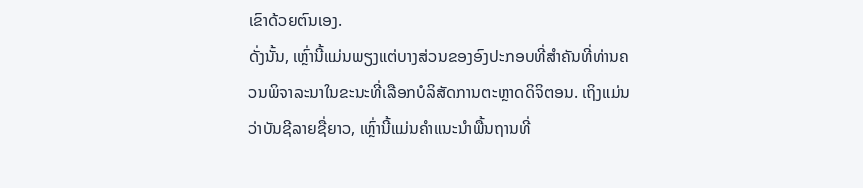ເຂົາດ້ວຍຕົນເອງ.
ດັ່ງນັ້ນ, ເຫຼົ່ານີ້ແມ່ນພຽງແຕ່ບາງສ່ວນຂອງອົງປະກອບທີ່ສໍາຄັນທີ່ທ່ານຄວນພິຈາລະນາໃນຂະນະທີ່ເລືອກບໍລິສັດການຕະຫຼາດດິຈິຕອນ. ເຖິງແມ່ນວ່າບັນຊີລາຍຊື່ຍາວ, ເຫຼົ່ານີ້ແມ່ນຄໍາແນະນໍາພື້ນຖານທີ່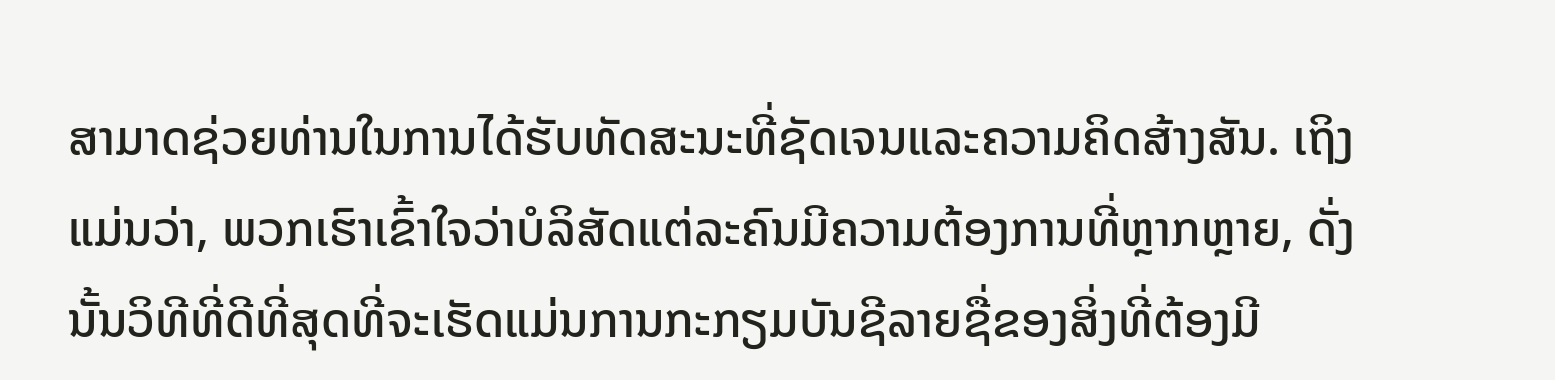ສາມາດຊ່ວຍທ່ານໃນການໄດ້ຮັບທັດສະນະທີ່ຊັດເຈນແລະຄວາມຄິດສ້າງສັນ. ເຖິງແມ່ນວ່າ, ພວກເຮົາເຂົ້າໃຈວ່າບໍລິສັດແຕ່ລະຄົນມີຄວາມຕ້ອງການທີ່ຫຼາກຫຼາຍ, ດັ່ງນັ້ນວິທີທີ່ດີທີ່ສຸດທີ່ຈະເຮັດແມ່ນການກະກຽມບັນຊີລາຍຊື່ຂອງສິ່ງທີ່ຕ້ອງມີ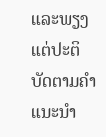ແລະພຽງແຕ່ປະຕິບັດຕາມຄໍາແນະນໍາ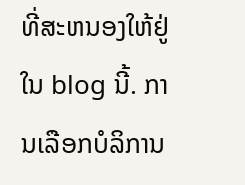ທີ່ສະຫນອງໃຫ້ຢູ່ໃນ blog ນີ້. ການເລືອກບໍລິການ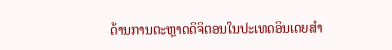ດ້ານການຕະຫຼາດດິຈິຕອນໃນປະເທດອິນເດຍສໍາ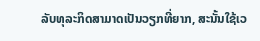ລັບທຸລະກິດສາມາດເປັນວຽກທີ່ຍາກ, ສະນັ້ນໃຊ້ເວ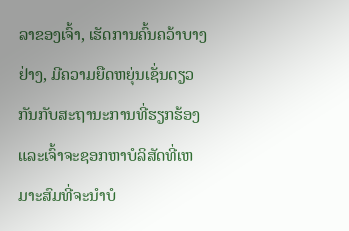ລາຂອງເຈົ້າ, ເຮັດການຄົ້ນຄວ້າບາງຢ່າງ, ມີຄວາມຍືດຫຍຸ່ນເຊັ່ນດຽວກັນກັບສະຖານະການທີ່ຮຽກຮ້ອງແລະເຈົ້າຈະຊອກຫາບໍລິສັດທີ່ເຫມາະສົມທີ່ຈະນໍາບໍ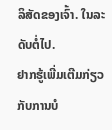ລິສັດຂອງເຈົ້າ. ໃນລະດັບຕໍ່ໄປ.
ຢາກຮູ້ເພີ່ມເຕີມກ່ຽວກັບການບໍ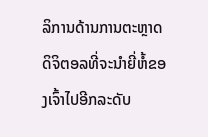ລິການດ້ານການຕະຫຼາດດິຈິຕອລທີ່ຈະນຳຍີ່ຫໍ້ຂອງເຈົ້າໄປອີກລະດັບ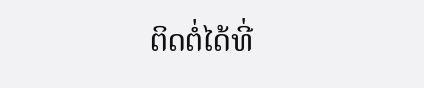ຕິດຕໍ່ໄດ້ທີ່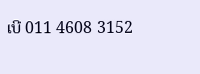ເບີ 011 4608 3152